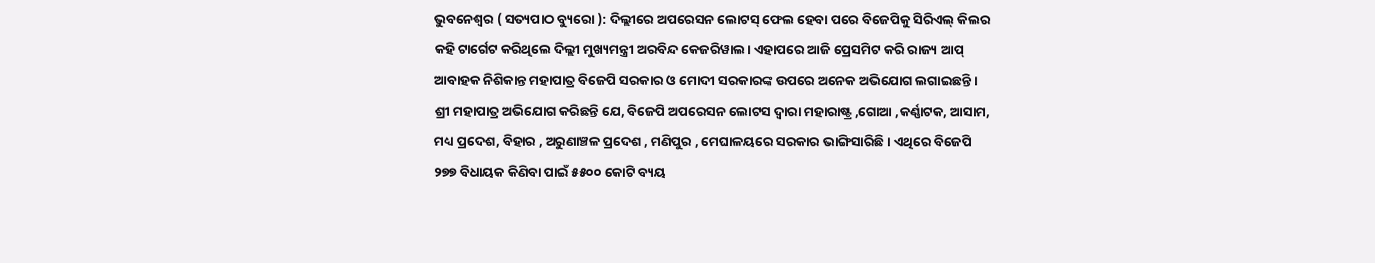ଭୁବନେଶ୍ୱର ( ସତ୍ୟପାଠ ବ୍ୟୁରୋ ): ଦିଲ୍ଲୀରେ ଅପରେସନ ଲୋଟସ୍ ଫେଲ ହେବା ପରେ ବିଜେପିକୁ ସିରିଏଲ୍ କିଲର କହି ଟାର୍ଗେଟ କରିଥିଲେ ଦିଲ୍ଲୀ ମୁଖ୍ୟମନ୍ତ୍ରୀ ଅରବିନ୍ଦ କେଜରିୱାଲ। ଏହାପରେ ଆଜି ପ୍ରେସମିଟ କରି ରାଜ୍ୟ ଆପ୍ ଆବାହକ ନିଶିକାନ୍ତ ମହାପାତ୍ର ବିଜେପି ସରକାର ଓ ମୋଦୀ ସରକାରଙ୍କ ଉପରେ ଅନେକ ଅଭିଯୋଗ ଲଗାଇଛନ୍ତି । ଶ୍ରୀ ମହାପାତ୍ର ଅଭିଯୋଗ କରିଛନ୍ତି ଯେ, ବିଜେପି ଅପରେସନ ଲୋଟସ ଦ୍ୱାରା ମହାରାଷ୍ଟ୍ର ,ଗୋଆ ,କର୍ଣ୍ଣାଟକ, ଆସାମ, ମଧ୍ୟ ପ୍ରଦେଶ, ବିହାର , ଅରୁଣାଞ୍ଚଳ ପ୍ରଦେଶ , ମଣିପୁର , ମେଘାଳୟରେ ସରକାର ଭାଙ୍ଗିସାରିଛି । ଏଥିରେ ବିଜେପି ୨୭୭ ବିଧାୟକ କିଣିବା ପାଇଁ ୫୫୦୦ କୋଟି ବ୍ୟୟ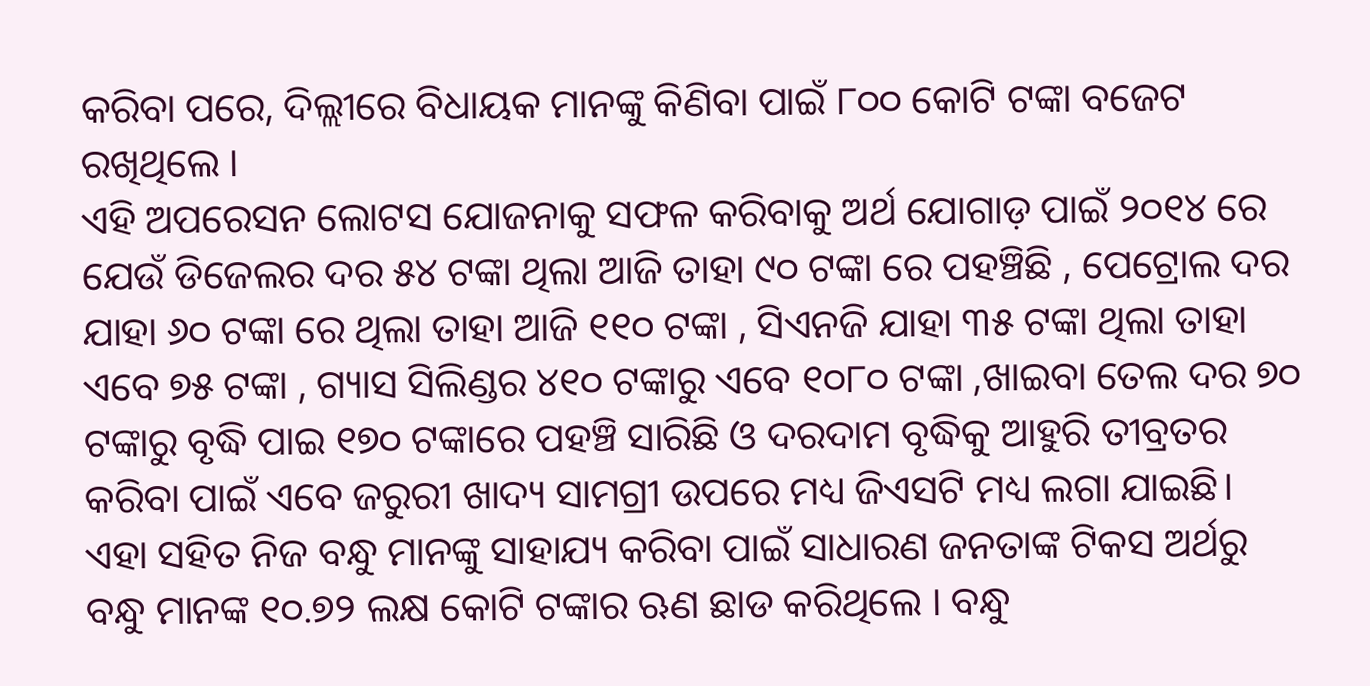କରିବା ପରେ, ଦିଲ୍ଲୀରେ ବିଧାୟକ ମାନଙ୍କୁ କିଣିବା ପାଇଁ ୮୦୦ କୋଟି ଟଙ୍କା ବଜେଟ ରଖିଥିଲେ ।
ଏହି ଅପରେସନ ଲୋଟସ ଯୋଜନାକୁ ସଫଳ କରିବାକୁ ଅର୍ଥ ଯୋଗାଡ଼ ପାଇଁ ୨୦୧୪ ରେ ଯେଉଁ ଡିଜେଲର ଦର ୫୪ ଟଙ୍କା ଥିଲା ଆଜି ତାହା ୯୦ ଟଙ୍କା ରେ ପହଞ୍ଚିଛି , ପେଟ୍ରୋଲ ଦର ଯାହା ୬୦ ଟଙ୍କା ରେ ଥିଲା ତାହା ଆଜି ୧୧୦ ଟଙ୍କା , ସିଏନଜି ଯାହା ୩୫ ଟଙ୍କା ଥିଲା ତାହା ଏବେ ୭୫ ଟଙ୍କା , ଗ୍ୟାସ ସିଲିଣ୍ଡର ୪୧୦ ଟଙ୍କାରୁ ଏବେ ୧୦୮୦ ଟଙ୍କା ,ଖାଇବା ତେଲ ଦର ୭୦ ଟଙ୍କାରୁ ବୃଦ୍ଧି ପାଇ ୧୭୦ ଟଙ୍କାରେ ପହଞ୍ଚି ସାରିଛି ଓ ଦରଦାମ ବୃଦ୍ଧିକୁ ଆହୁରି ତୀବ୍ରତର କରିବା ପାଇଁ ଏବେ ଜରୁରୀ ଖାଦ୍ୟ ସାମଗ୍ରୀ ଉପରେ ମଧ୍ୟ ଜିଏସଟି ମଧ୍ୟ ଲଗା ଯାଇଛି। ଏହା ସହିତ ନିଜ ବନ୍ଧୁ ମାନଙ୍କୁ ସାହାଯ୍ୟ କରିବା ପାଇଁ ସାଧାରଣ ଜନତାଙ୍କ ଟିକସ ଅର୍ଥରୁ ବନ୍ଧୁ ମାନଙ୍କ ୧୦.୭୨ ଲକ୍ଷ କୋଟି ଟଙ୍କାର ଋଣ ଛାଡ କରିଥିଲେ । ବନ୍ଧୁ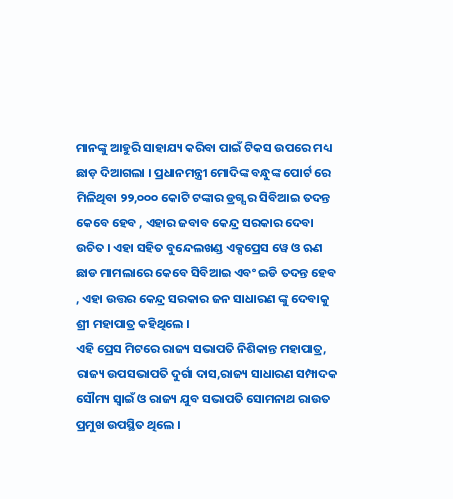ମାନଙ୍କୁ ଆହୁରି ସାହାଯ୍ୟ କରିବା ପାଇଁ ଟିକସ ଉପରେ ମଧ୍ୟ ଛାଡ଼ ଦିଆଗଲା । ପ୍ରଧାନମନ୍ତ୍ରୀ ମୋଦିଙ୍କ ବନ୍ଧୁଙ୍କ ପୋର୍ଟ ରେ ମିଳିଥିବା ୨୨,୦୦୦ କୋଟି ଟଙ୍କାର ଡ୍ରଗ୍ସ ର ସିବିଆଇ ତଦନ୍ତ କେବେ ହେବ , ଏହାର ଜବାବ କେନ୍ଦ୍ର ସରକାର ଦେବା ଉଚିତ । ଏହା ସହିତ ବୁନ୍ଦେଲଖଣ୍ଡ ଏକ୍ସପ୍ରେସ ୱେ ଓ ଋଣ ଛାଡ ମାମଲାରେ କେବେ ସିବିଆଇ ଏବଂ ଇଡି ତଦନ୍ତ ହେବ , ଏହା ଉତ୍ତର କେନ୍ଦ୍ର ସରକାର ଜନ ସାଧାରଣ ଙ୍କୁ ଦେବାକୁ ଶ୍ରୀ ମହାପାତ୍ର କହିଥିଲେ ।
ଏହି ପ୍ରେସ ମିଟରେ ରାଜ୍ୟ ସଭାପତି ନିଶିକାନ୍ତ ମହାପାତ୍ର, ରାଜ୍ୟ ଉପସଭାପତି ଦୁର୍ଗା ଦାସ,ରାଜ୍ୟ ସାଧାରଣ ସମ୍ପାଦକ ସୌମ୍ୟ ସ୍ୱାଇଁ ଓ ରାଜ୍ୟ ଯୁବ ସଭାପତି ସୋମନାଥ ରାଉତ ପ୍ରମୁଖ ଉପସ୍ଥିତ ଥିଲେ ।